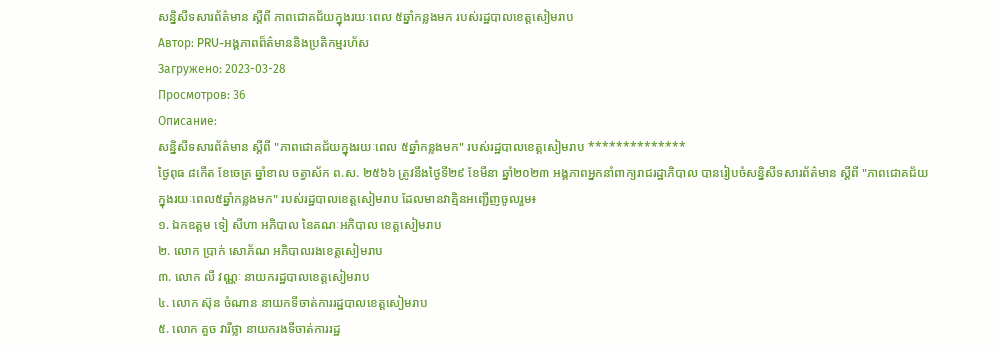សន្និសីទសារព័ត៌មាន ស្ដីពី ភាពជោគជ័យក្នុងរយៈពេល ៥ឆ្នាំកន្លងមក របស់រដ្ឋបាលខេត្តសៀមរាប
Автор: PRU-អង្គភាពព៏ត៌មាននិងប្រតិកម្មរហ័ស
Загружено: 2023-03-28
Просмотров: 36
Описание:
សន្និសីទសារព័ត៌មាន ស្ដីពី "ភាពជោគជ័យក្នុងរយៈពេល ៥ឆ្នាំកន្លងមក" របស់រដ្ឋបាលខេត្តសៀមរាប **************
ថ្ងៃពុធ ៨កើត ខែចេត្រ ឆ្នាំខាល ចត្វាស័ក ព.ស. ២៥៦៦ ត្រូវនឹងថ្ងៃទី២៩ ខែមីនា ឆ្នាំ២០២៣ អង្គភាពអ្នកនាំពាក្យរាជរដ្ឋាភិបាល បានរៀបចំសន្និសីទសារព័ត៌មាន ស្ដីពី "ភាពជោគជ័យក្នុងរយៈពេល៥ឆ្នាំកន្លងមក" របស់រដ្ឋបាលខេត្តសៀមរាប ដែលមានវាគ្មិនអញ្ជើញចូលរួម៖
១. ឯកឧត្ដម ទៀ សីហា អភិបាល នៃគណៈអភិបាល ខេត្តសៀមរាប
២. លោក ប្រាក់ សោភ័ណ អភិបាលរងខេត្តសៀមរាប
៣. លោក លី វណ្ណៈ នាយករដ្ឋបាលខេត្តសៀមរាប
៤. លោក ស៊ុន ចំណាន នាយកទីចាត់ការរដ្ឋបាលខេត្តសៀមរាប
៥. លោក គួច វារីថ្លា នាយករងទីចាត់ការរដ្ឋ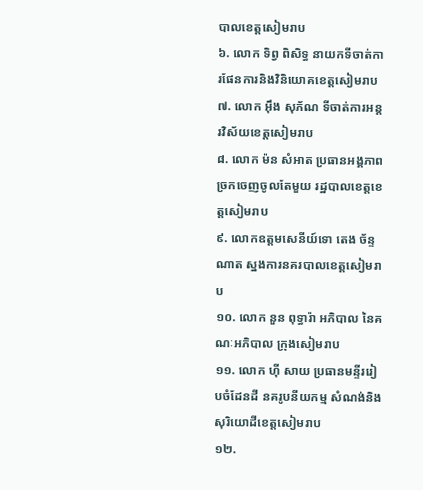បាលខេត្តសៀមរាប
៦. លោក ទិព្វ ពិសិទ្ធ នាយកទីចាត់ការផែនការនិងវិនិយោគខេត្តសៀមរាប
៧. លោក អ៊ឹង សុភ័ណ ទីចាត់ការអន្តរវិស័យខេត្តសៀមរាប
៨. លោក ម៉ន សំអាត ប្រធានអង្គភាពច្រកចេញចូលតែមួយ រដ្ឋបាលខេត្តខេត្តសៀមរាប
៩. លោកឧត្ដមសេនីយ៍ទោ តេង ច័ន្ទណាត ស្នងការនគរបាលខេត្តសៀមរាប
១០. លោក នួន ពុទ្ធារ៉ា អភិបាល នៃគណៈអភិបាល ក្រុងសៀមរាប
១១. លោក ហ៊ី សាយ ប្រធានមន្ទីររៀបចំដែនដី នគរូបនីយកម្ម សំណង់និងសុរិយោដីខេត្តសៀមរាប
១២.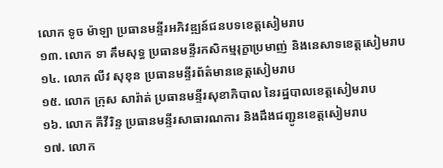លោក ទូច ម៉ាឡា ប្រធានមន្ទីរអភិវឌ្ឍន៍ជនបទខេត្តសៀមរាប
១៣. លោក ទា គឹមសុទ្ធ ប្រធានមន្ទីរកសិកម្មរុក្ខាប្រមាញ់ និងនេសាទខេត្តសៀមរាប
១៤. លោក លីវ សុខុន ប្រធានមន្ទីរព័ត៌មានខេត្តសៀមរាប
១៥. លោក ក្រុស សារ៉ាត់ ប្រធានមន្ទីរសុខាភិបាល នៃរដ្ឋបាលខេត្តសៀមរាប
១៦. លោក គីវីរិន្ទ ប្រធានមន្ទីរសាធារណការ និងដឹងជញ្ជូនខេត្តសៀមរាប
១៧. លោក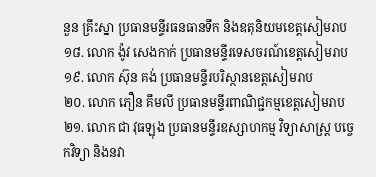នួន គ្រឹះស្នា ប្រធានមន្ទីរធនធានទឹក និងឧតុនិយមខេត្តសៀមរាប
១៨. លោក ង៉ូវ សេងកាក់ ប្រធានមន្ទីរទេសចរណ៍ខេត្តសៀមរាប
១៩. លោក ស៊ុន គង់ ប្រធានមន្ទីរបរិស្ថានខេត្តសៀមរាប
២០. លោក ភឿន គឹមលី ប្រធានមន្ទីរពាណិជ្ជកម្មខេត្តសៀមរាប
២១. លោក ជា វុធឡុង ប្រធានមន្ទីរឧស្សាហកម្ម វិទ្យាសាស្ត្រ បច្ចេកវិទ្យា និងនវា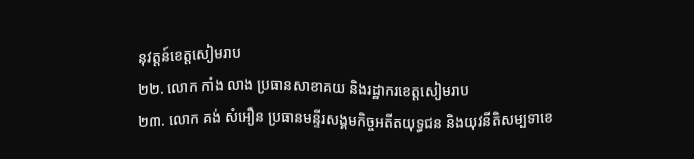នុវត្តន៍ខេត្តសៀមរាប
២២. លោក កាំង លាង ប្រធានសាខាគយ និងរដ្ឋាករខេត្តសៀមរាប
២៣. លោក គង់ សំអឿន ប្រធានមន្ទីរសង្គមកិច្ចអតីតយុទ្ធជន និងយុវនីតិសម្បទាខេ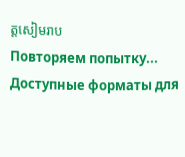ត្តសៀមរាប
Повторяем попытку...
Доступные форматы для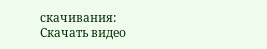скачивания:
Скачать видео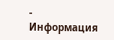-
Информация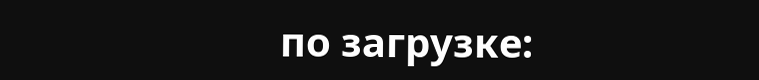по загрузке: